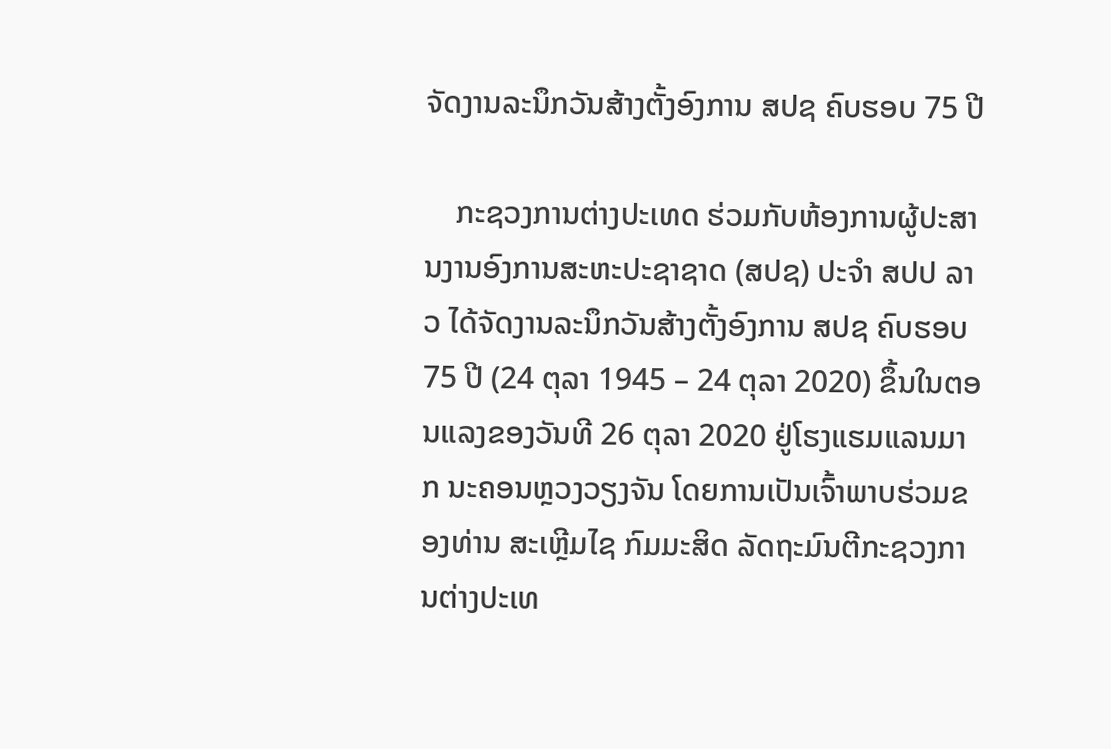ຈັດງານລະນຶກວັນສ້າງຕັ້ງອົງການ ສປຊ ຄົບຮອບ 75 ປີ

    ກະຊວງການຕ່າງປະເທດ ຮ່ວມກັບຫ້ອງການຜູ້ປະສານງານອົງການສະຫະປະຊາຊາດ (ສປຊ) ປະຈຳ ສປປ ລາວ ໄດ້ຈັດງານລະນຶກວັນສ້າງຕັ້ງອົງການ ສປຊ ຄົບຮອບ 75 ປີ (24 ຕຸລາ 1945 – 24 ຕຸລາ 2020) ຂຶ້ນໃນຕອນແລງຂອງວັນທີ 26 ຕຸລາ 2020 ຢູ່ໂຮງແຮມແລນມາກ ນະຄອນຫຼວງວຽງຈັນ ໂດຍການເປັນເຈົ້າພາບຮ່ວມຂອງທ່ານ ສະເຫຼີມໄຊ ກົມມະສິດ ລັດຖະມົນຕີກະຊວງການຕ່າງປະເທ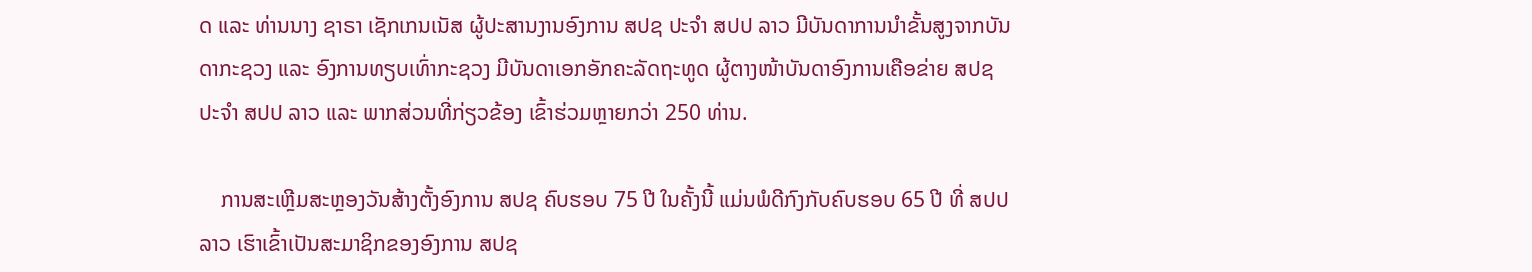ດ ແລະ ທ່ານນາງ ຊາຣາ ເຊັກເກນເນັສ ຜູ້ປະສານງານອົງການ ສປຊ ປະຈຳ ສປປ ລາວ ມີບັນດາການນໍາຂັ້ນສູງຈາກບັນດາກະຊວງ ແລະ ອົງການທຽບເທົ່າກະຊວງ ມີບັນດາເອກອັກຄະລັດຖະທູດ ຜູ້ຕາງໜ້າບັນດາອົງການເຄືອຂ່າຍ ສປຊ ປະຈຳ ສປປ ລາວ ແລະ ພາກສ່ວນທີ່ກ່ຽວຂ້ອງ ເຂົ້າຮ່ວມຫຼາຍກວ່າ 250 ທ່ານ.

    ການສະເຫຼີມສະຫຼອງວັນສ້າງຕັ້ງອົງການ ສປຊ ຄົບຮອບ 75 ປີ ໃນຄັ້ງນີ້ ແມ່ນພໍດີກົງກັບຄົບຮອບ 65 ປີ ທີ່ ສປປ ລາວ ເຮົາເຂົ້າເປັນສະມາຊິກຂອງອົງການ ສປຊ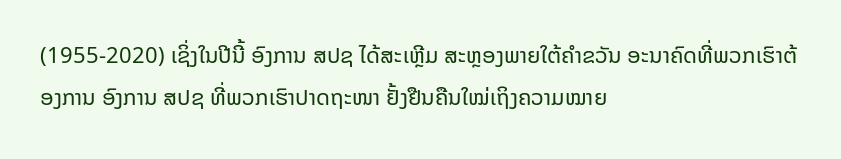(1955-2020) ເຊິ່ງໃນປີນີ້ ອົງການ ສປຊ ໄດ້ສະເຫຼີມ ສະຫຼອງພາຍໃຕ້ຄໍາຂວັນ ອະນາຄົດທີ່ພວກເຮົາຕ້ອງການ ອົງການ ສປຊ ທີ່ພວກເຮົາປາດຖະໜາ ຢັ້ງຢືນຄືນໃໝ່ເຖິງຄວາມໝາຍ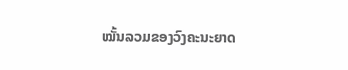ໝັ້ນລວມຂອງວົງຄະນະຍາດ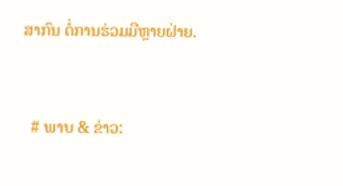ສາກົນ ຕໍ່ການຮ່ວມມືຫຼາຍຝ່າຍ.


  # ພາບ & ຂ່າວ: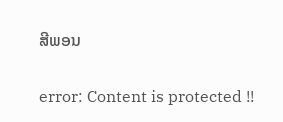ສີພອນ

error: Content is protected !!